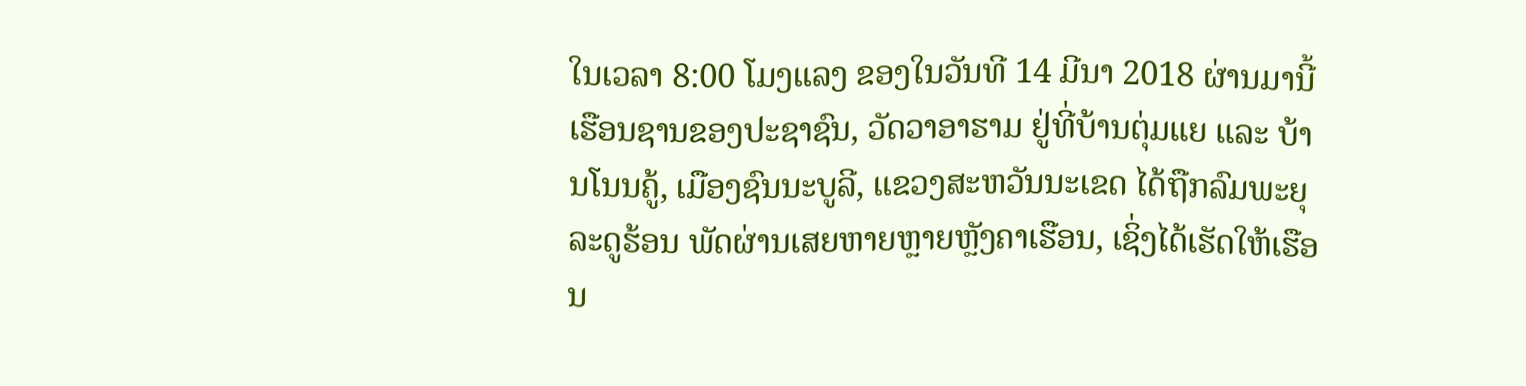ໃນເວລາ 8:00 ໂມງແລງ ຂອງໃນວັນທີ 14 ມີນາ 2018 ຜ່ານມານີ້ ເຮືອນຊານຂອງປະຊາຊົນ, ວັດວາອາຮາມ ຢູ່ທີ່ບ້ານຕຸ່ມແຍ ແລະ ບ້ານໂນນຄູ້, ເມືອງຊົນນະບູລີ, ແຂວງສະຫວັນນະເຂດ ໄດ້ຖືກລົມພະຍຸລະດູຮ້ອນ ພັດຜ່ານເສຍຫາຍຫຼາຍຫຼັງຄາເຮືອນ, ເຊິ່ງໄດ້ເຮັດໃຫ້ເຮືອນ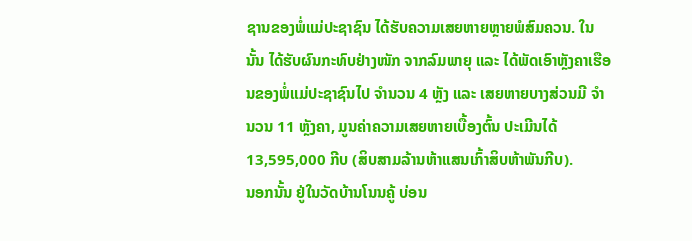ຊານຂອງພໍ່ແມ່ປະຊາຊົນ ໄດ້ຮັບຄວາມເສຍຫາຍຫຼາຍພໍສົມຄວນ. ໃນນັ້ນ ໄດ້ຮັບຜົນກະທົບຢ່າງໜັກ ຈາກລົມພາຍຸ ແລະ ໄດ້ພັດເອົາຫຼັງຄາເຮືອນຂອງພໍ່ແມ່ປະຊາຊົນໄປ ຈໍານວນ 4 ຫຼັງ ແລະ ເສຍຫາຍບາງສ່ວນມີ ຈໍານວນ 11 ຫຼັງຄາ, ມູນຄ່າຄວາມເສຍຫາຍເບື້ອງຕົ້ນ ປະເມີນໄດ້ 13,595,000 ກີບ (ສິບສາມລ້ານຫ້າແສນເກົ້າສິບຫ້າພັນກີບ).
ນອກນັ້ນ ຢູ່ໃນວັດບ້ານໂນນຄູ້ ບ່ອນ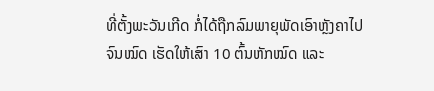ທີ່ຕັ້ງພະວັນເກີດ ກໍ່ໄດ້ຖືກລົມພາຍຸພັດເອົາຫຼັງຄາໄປຈົນໝົດ ເຮັດໃຫ້ເສົາ 10 ຕົ້ນຫັກໝົດ ແລະ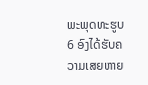ພະພຸດທະຮູບ 6 ອົງໄດ້ຮັບຄວາມເສຍຫາຍ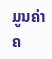ມູນຄ່າຄ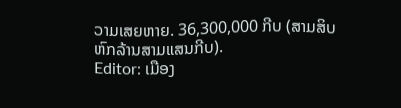ວາມເສຍຫາຍ. 36,300,000 ກີບ (ສາມສິບຫົກລ້ານສາມແສນກີບ).
Editor: ເມືອງ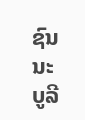ຊົນນະບູລີ